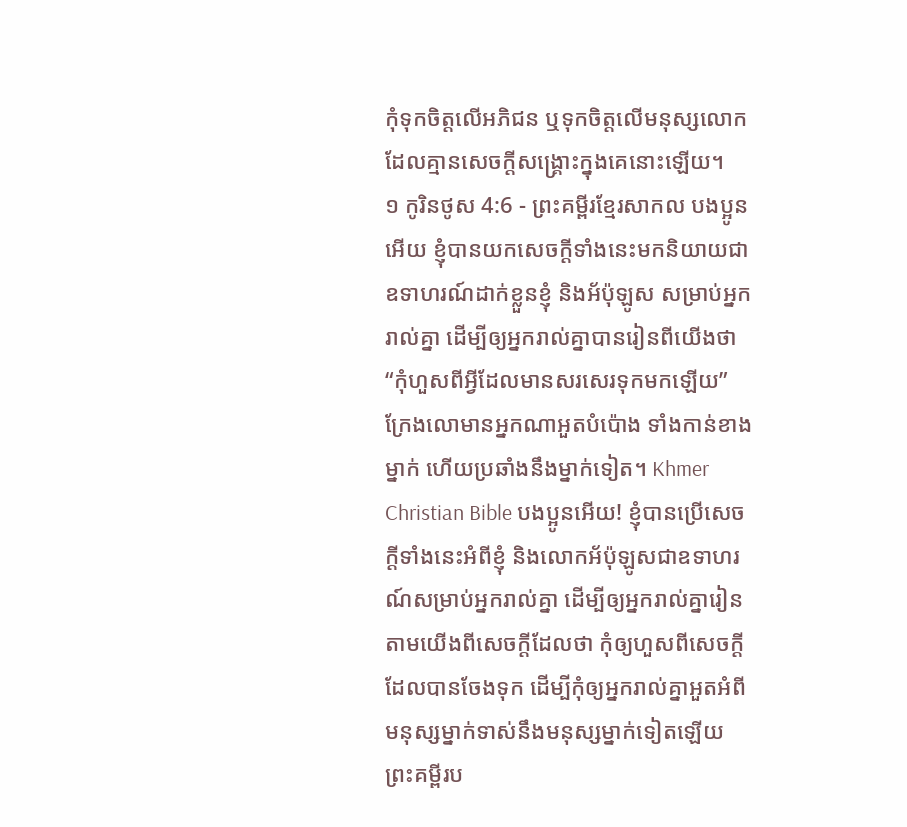កុំទុកចិត្តលើអភិជន ឬទុកចិត្តលើមនុស្សលោក ដែលគ្មានសេចក្ដីសង្គ្រោះក្នុងគេនោះឡើយ។
១ កូរិនថូស 4:6 - ព្រះគម្ពីរខ្មែរសាកល បងប្អូនអើយ ខ្ញុំបានយកសេចក្ដីទាំងនេះមកនិយាយជាឧទាហរណ៍ដាក់ខ្លួនខ្ញុំ និងអ័ប៉ុឡូស សម្រាប់អ្នករាល់គ្នា ដើម្បីឲ្យអ្នករាល់គ្នាបានរៀនពីយើងថា “កុំហួសពីអ្វីដែលមានសរសេរទុកមកឡើយ” ក្រែងលោមានអ្នកណាអួតបំប៉ោង ទាំងកាន់ខាងម្នាក់ ហើយប្រឆាំងនឹងម្នាក់ទៀត។ Khmer Christian Bible បងប្អូនអើយ! ខ្ញុំបានប្រើសេចក្ដីទាំងនេះអំពីខ្ញុំ និងលោកអ័ប៉ុឡូសជាឧទាហរណ៍សម្រាប់អ្នករាល់គ្នា ដើម្បីឲ្យអ្នករាល់គ្នារៀនតាមយើងពីសេចក្ដីដែលថា កុំឲ្យហួសពីសេចក្ដីដែលបានចែងទុក ដើម្បីកុំឲ្យអ្នករាល់គ្នាអួតអំពីមនុស្សម្នាក់ទាស់នឹងមនុស្សម្នាក់ទៀតឡើយ ព្រះគម្ពីរប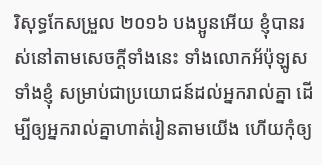រិសុទ្ធកែសម្រួល ២០១៦ បងប្អូនអើយ ខ្ញុំបានរស់នៅតាមសេចក្តីទាំងនេះ ទាំងលោកអ័ប៉ុឡូស ទាំងខ្ញុំ សម្រាប់ជាប្រយោជន៍ដល់អ្នករាល់គ្នា ដើម្បីឲ្យអ្នករាល់គ្នាហាត់រៀនតាមយើង ហើយកុំឲ្យ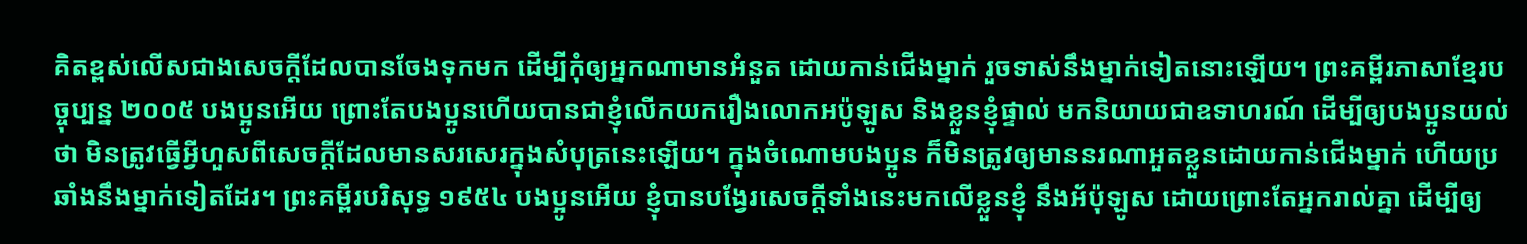គិតខ្ពស់លើសជាងសេចក្តីដែលបានចែងទុកមក ដើម្បីកុំឲ្យអ្នកណាមានអំនួត ដោយកាន់ជើងម្នាក់ រួចទាស់នឹងម្នាក់ទៀតនោះឡើយ។ ព្រះគម្ពីរភាសាខ្មែរបច្ចុប្បន្ន ២០០៥ បងប្អូនអើយ ព្រោះតែបងប្អូនហើយបានជាខ្ញុំលើកយករឿងលោកអប៉ូឡូស និងខ្លួនខ្ញុំផ្ទាល់ មកនិយាយជាឧទាហរណ៍ ដើម្បីឲ្យបងប្អូនយល់ថា មិនត្រូវធ្វើអ្វីហួសពីសេចក្ដីដែលមានសរសេរក្នុងសំបុត្រនេះឡើយ។ ក្នុងចំណោមបងប្អូន ក៏មិនត្រូវឲ្យមាននរណាអួតខ្លួនដោយកាន់ជើងម្នាក់ ហើយប្រឆាំងនឹងម្នាក់ទៀតដែរ។ ព្រះគម្ពីរបរិសុទ្ធ ១៩៥៤ បងប្អូនអើយ ខ្ញុំបានបង្វែរសេចក្ដីទាំងនេះមកលើខ្លួនខ្ញុំ នឹងអ័ប៉ុឡូស ដោយព្រោះតែអ្នករាល់គ្នា ដើម្បីឲ្យ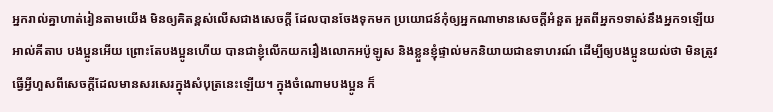អ្នករាល់គ្នាហាត់រៀនតាមយើង មិនឲ្យគិតខ្ពស់លើសជាងសេចក្ដី ដែលបានចែងទុកមក ប្រយោជន៍កុំឲ្យអ្នកណាមានសេចក្ដីអំនួត អួតពីអ្នក១ទាស់នឹងអ្នក១ឡើយ អាល់គីតាប បងប្អូនអើយ ព្រោះតែបងប្អូនហើយ បានជាខ្ញុំលើកយករឿងលោកអប៉ូឡូស និងខ្លួនខ្ញុំផ្ទាល់មកនិយាយជាឧទាហរណ៍ ដើម្បីឲ្យបងប្អូនយល់ថា មិនត្រូវធ្វើអ្វីហួសពីសេចក្ដីដែលមានសរសេរក្នុងសំបុត្រនេះឡើយ។ ក្នុងចំណោមបងប្អូន ក៏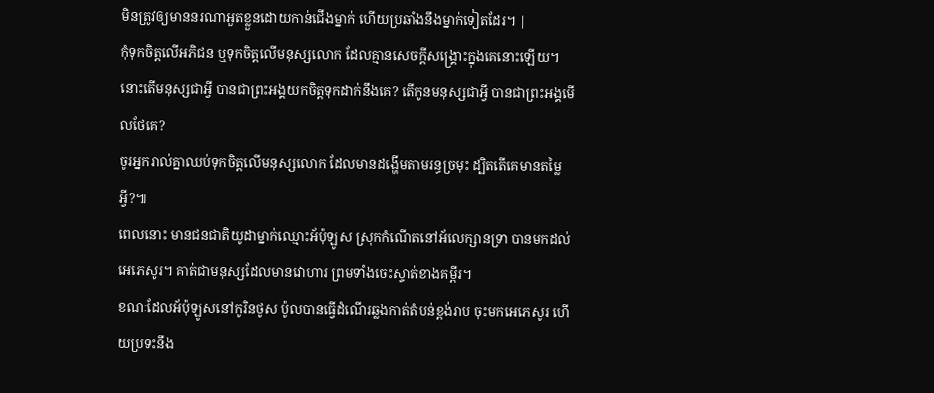មិនត្រូវឲ្យមាននរណាអួតខ្លួនដោយកាន់ជើងម្នាក់ ហើយប្រឆាំងនឹងម្នាក់ទៀតដែរ។ |
កុំទុកចិត្តលើអភិជន ឬទុកចិត្តលើមនុស្សលោក ដែលគ្មានសេចក្ដីសង្គ្រោះក្នុងគេនោះឡើយ។
នោះតើមនុស្សជាអ្វី បានជាព្រះអង្គយកចិត្តទុកដាក់នឹងគេ? តើកូនមនុស្សជាអ្វី បានជាព្រះអង្គមើលថែគេ?
ចូរអ្នករាល់គ្នាឈប់ទុកចិត្តលើមនុស្សលោក ដែលមានដង្ហើមតាមរន្ធច្រមុះ ដ្បិតតើគេមានតម្លៃអ្វី?៕
ពេលនោះ មានជនជាតិយូដាម្នាក់ឈ្មោះអ័ប៉ុឡូស ស្រុកកំណើតនៅអ័លេក្សានទ្រា បានមកដល់អេភេសូរ។ គាត់ជាមនុស្សដែលមានវោហារ ព្រមទាំងចេះស្ទាត់ខាងគម្ពីរ។
ខណៈដែលអ័ប៉ុឡូសនៅកូរិនថូស ប៉ូលបានធ្វើដំណើរឆ្លងកាត់តំបន់ខ្ពង់រាប ចុះមកអេភេសូរ ហើយប្រទះនឹង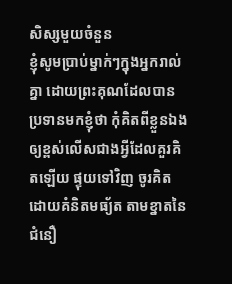សិស្សមួយចំនួន
ខ្ញុំសូមប្រាប់ម្នាក់ៗក្នុងអ្នករាល់គ្នា ដោយព្រះគុណដែលបានប្រទានមកខ្ញុំថា កុំគិតពីខ្លួនឯងឲ្យខ្ពស់លើសជាងអ្វីដែលគួរគិតឡើយ ផ្ទុយទៅវិញ ចូរគិតដោយគំនិតមធ្យ័ត តាមខ្នាតនៃជំនឿ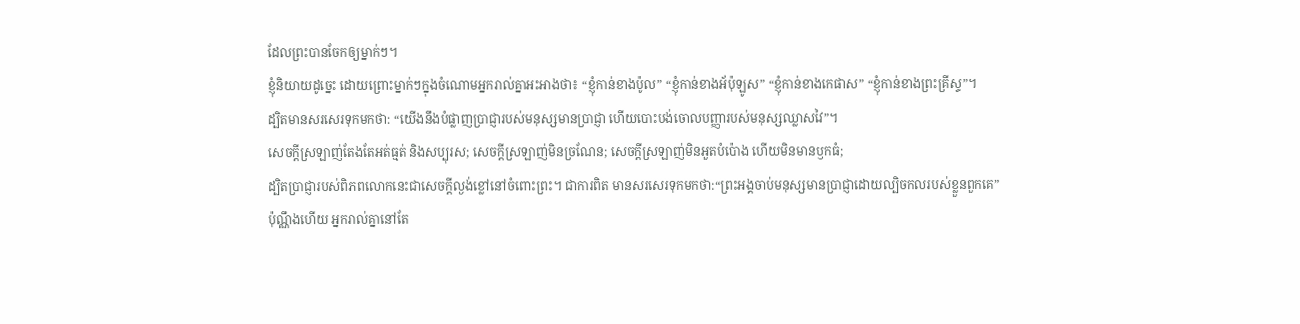ដែលព្រះបានចែកឲ្យម្នាក់ៗ។
ខ្ញុំនិយាយដូច្នេះ ដោយព្រោះម្នាក់ៗក្នុងចំណោមអ្នករាល់គ្នាអះអាងថា៖ “ខ្ញុំកាន់ខាងប៉ូល” “ខ្ញុំកាន់ខាងអ័ប៉ុឡូស” “ខ្ញុំកាន់ខាងកេផាស” “ខ្ញុំកាន់ខាងព្រះគ្រីស្ទ”។
ដ្បិតមានសរសេរទុកមកថា: “យើងនឹងបំផ្លាញប្រាជ្ញារបស់មនុស្សមានប្រាជ្ញា ហើយបោះបង់ចោលបញ្ញារបស់មនុស្សឈ្លាសវៃ”។
សេចក្ដីស្រឡាញ់តែងតែអត់ធ្មត់ និងសប្បុរស; សេចក្ដីស្រឡាញ់មិនច្រណែន; សេចក្ដីស្រឡាញ់មិនអួតបំប៉ោង ហើយមិនមានឫកធំ;
ដ្បិតប្រាជ្ញារបស់ពិភពលោកនេះជាសេចក្ដីល្ងង់ខ្លៅនៅចំពោះព្រះ។ ជាការពិត មានសរសេរទុកមកថា:“ព្រះអង្គចាប់មនុស្សមានប្រាជ្ញាដោយល្បិចកលរបស់ខ្លួនពួកគេ”
ប៉ុណ្ណឹងហើយ អ្នករាល់គ្នានៅតែ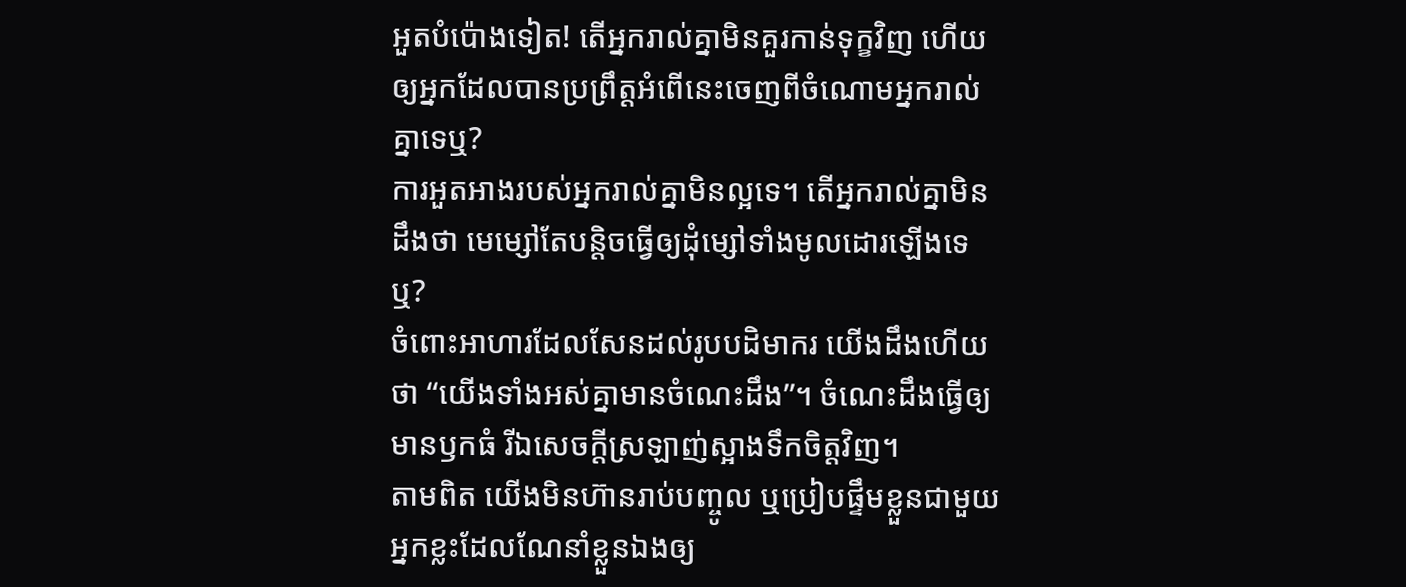អួតបំប៉ោងទៀត! តើអ្នករាល់គ្នាមិនគួរកាន់ទុក្ខវិញ ហើយឲ្យអ្នកដែលបានប្រព្រឹត្តអំពើនេះចេញពីចំណោមអ្នករាល់គ្នាទេឬ?
ការអួតអាងរបស់អ្នករាល់គ្នាមិនល្អទេ។ តើអ្នករាល់គ្នាមិនដឹងថា មេម្សៅតែបន្តិចធ្វើឲ្យដុំម្សៅទាំងមូលដោរឡើងទេឬ?
ចំពោះអាហារដែលសែនដល់រូបបដិមាករ យើងដឹងហើយថា “យើងទាំងអស់គ្នាមានចំណេះដឹង”។ ចំណេះដឹងធ្វើឲ្យមានឫកធំ រីឯសេចក្ដីស្រឡាញ់ស្អាងទឹកចិត្តវិញ។
តាមពិត យើងមិនហ៊ានរាប់បញ្ចូល ឬប្រៀបផ្ទឹមខ្លួនជាមួយអ្នកខ្លះដែលណែនាំខ្លួនឯងឲ្យ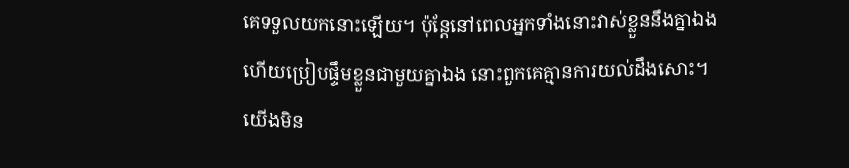គេទទួលយកនោះឡើយ។ ប៉ុន្តែនៅពេលអ្នកទាំងនោះវាស់ខ្លួននឹងគ្នាឯង ហើយប្រៀបផ្ទឹមខ្លួនជាមួយគ្នាឯង នោះពួកគេគ្មានការយល់ដឹងសោះ។
យើងមិន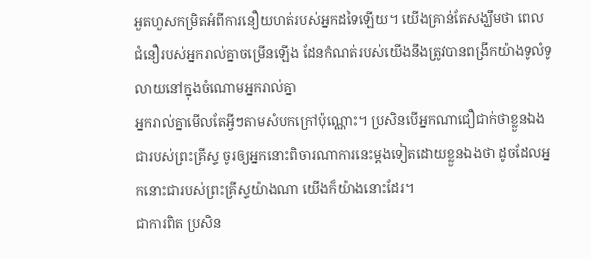អួតហួសកម្រិតអំពីការនឿយហត់របស់អ្នកដទៃឡើយ។ យើងគ្រាន់តែសង្ឃឹមថា ពេលជំនឿរបស់អ្នករាល់គ្នាចម្រើនឡើង ដែនកំណត់របស់យើងនឹងត្រូវបានពង្រីកយ៉ាងទូលំទូលាយនៅក្នុងចំណោមអ្នករាល់គ្នា
អ្នករាល់គ្នាមើលតែអ្វីៗតាមសំបកក្រៅប៉ុណ្ណោះ។ ប្រសិនបើអ្នកណាជឿជាក់ថាខ្លួនឯងជារបស់ព្រះគ្រីស្ទ ចូរឲ្យអ្នកនោះពិចារណាការនេះម្ដងទៀតដោយខ្លួនឯងថា ដូចដែលអ្នកនោះជារបស់ព្រះគ្រីស្ទយ៉ាងណា យើងក៏យ៉ាងនោះដែរ។
ជាការពិត ប្រសិន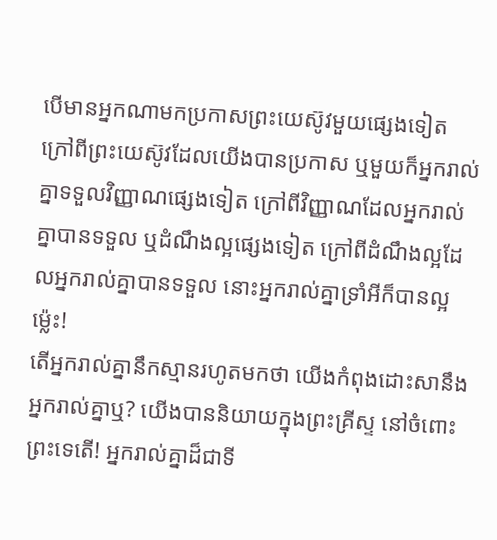បើមានអ្នកណាមកប្រកាសព្រះយេស៊ូវមួយផ្សេងទៀត ក្រៅពីព្រះយេស៊ូវដែលយើងបានប្រកាស ឬមួយក៏អ្នករាល់គ្នាទទួលវិញ្ញាណផ្សេងទៀត ក្រៅពីវិញ្ញាណដែលអ្នករាល់គ្នាបានទទួល ឬដំណឹងល្អផ្សេងទៀត ក្រៅពីដំណឹងល្អដែលអ្នករាល់គ្នាបានទទួល នោះអ្នករាល់គ្នាទ្រាំអីក៏បានល្អម្ល៉េះ!
តើអ្នករាល់គ្នានឹកស្មានរហូតមកថា យើងកំពុងដោះសានឹងអ្នករាល់គ្នាឬ? យើងបាននិយាយក្នុងព្រះគ្រីស្ទ នៅចំពោះព្រះទេតើ! អ្នករាល់គ្នាដ៏ជាទី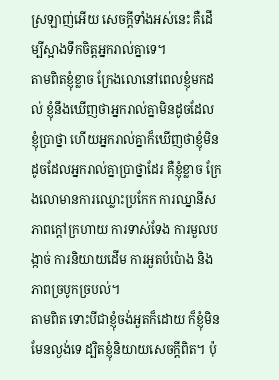ស្រឡាញ់អើយ សេចក្ដីទាំងអស់នេះ គឺដើម្បីស្អាងទឹកចិត្តអ្នករាល់គ្នាទេ។
តាមពិតខ្ញុំខ្លាច ក្រែងលោនៅពេលខ្ញុំមកដល់ ខ្ញុំនឹងឃើញថាអ្នករាល់គ្នាមិនដូចដែលខ្ញុំប្រាថ្នា ហើយអ្នករាល់គ្នាក៏ឃើញថាខ្ញុំមិនដូចដែលអ្នករាល់គ្នាប្រាថ្នាដែរ គឺខ្ញុំខ្លាច ក្រែងលោមានការឈ្លោះប្រកែក ការឈ្នានីស ភាពក្ដៅក្រហាយ ការទាស់ទែង ការមួលបង្កាច់ ការនិយាយដើម ការអួតបំប៉ោង និងភាពច្របូកច្របល់។
តាមពិត ទោះបីជាខ្ញុំចង់អួតក៏ដោយ ក៏ខ្ញុំមិនមែនល្ងង់ទេ ដ្បិតខ្ញុំនិយាយសេចក្ដីពិត។ ប៉ុ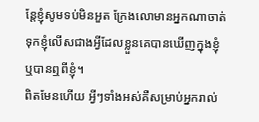ន្តែខ្ញុំសូមទប់មិនអួត ក្រែងលោមានអ្នកណាចាត់ទុកខ្ញុំលើសជាងអ្វីដែលខ្លួនគេបានឃើញក្នុងខ្ញុំ ឬបានឮពីខ្ញុំ។
ពិតមែនហើយ អ្វីៗទាំងអស់គឺសម្រាប់អ្នករាល់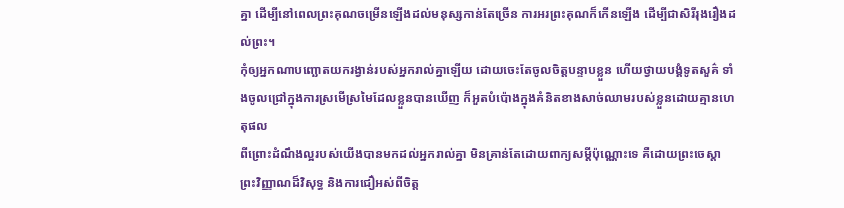គ្នា ដើម្បីនៅពេលព្រះគុណចម្រើនឡើងដល់មនុស្សកាន់តែច្រើន ការអរព្រះគុណក៏កើនឡើង ដើម្បីជាសិរីរុងរឿងដល់ព្រះ។
កុំឲ្យអ្នកណាបញ្ឆោតយករង្វាន់របស់អ្នករាល់គ្នាឡើយ ដោយចេះតែចូលចិត្តបន្ទាបខ្លួន ហើយថ្វាយបង្គំទូតសួគ៌ ទាំងចូលជ្រៅក្នុងការស្រមើស្រមៃដែលខ្លួនបានឃើញ ក៏អួតបំប៉ោងក្នុងគំនិតខាងសាច់ឈាមរបស់ខ្លួនដោយគ្មានហេតុផល
ពីព្រោះដំណឹងល្អរបស់យើងបានមកដល់អ្នករាល់គ្នា មិនគ្រាន់តែដោយពាក្យសម្ដីប៉ុណ្ណោះទេ គឺដោយព្រះចេស្ដា ព្រះវិញ្ញាណដ៏វិសុទ្ធ និងការជឿអស់ពីចិត្ត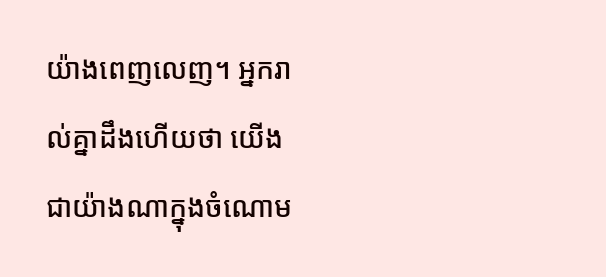យ៉ាងពេញលេញ។ អ្នករាល់គ្នាដឹងហើយថា យើងជាយ៉ាងណាក្នុងចំណោម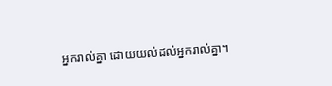អ្នករាល់គ្នា ដោយយល់ដល់អ្នករាល់គ្នា។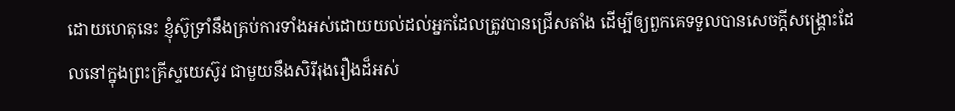ដោយហេតុនេះ ខ្ញុំស៊ូទ្រាំនឹងគ្រប់ការទាំងអស់ដោយយល់ដល់អ្នកដែលត្រូវបានជ្រើសតាំង ដើម្បីឲ្យពួកគេទទួលបានសេចក្ដីសង្គ្រោះដែលនៅក្នុងព្រះគ្រីស្ទយេស៊ូវ ជាមួយនឹងសិរីរុងរឿងដ៏អស់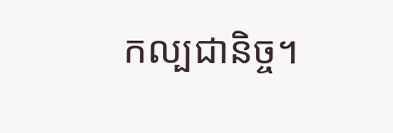កល្បជានិច្ច។